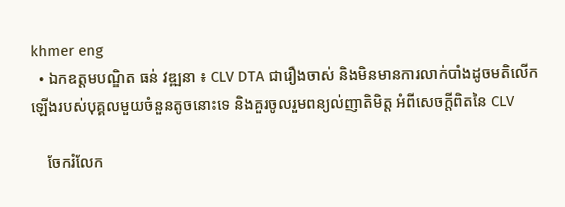khmer eng
  • ឯកឧត្តមបណ្ឌិត ធន់ វឌ្ឍនា ៖ CLV DTA ជារឿងចាស់ និងមិនមានការលាក់បាំងដូចមតិលើកឡើងរបស់បុគ្គលមួយចំនួនតូចនោះទេ និងគួរចូលរួមពន្យល់ញាតិមិត្ត អំពីសេចក្ដីពិតនៃ CLV

    ចែករំលែក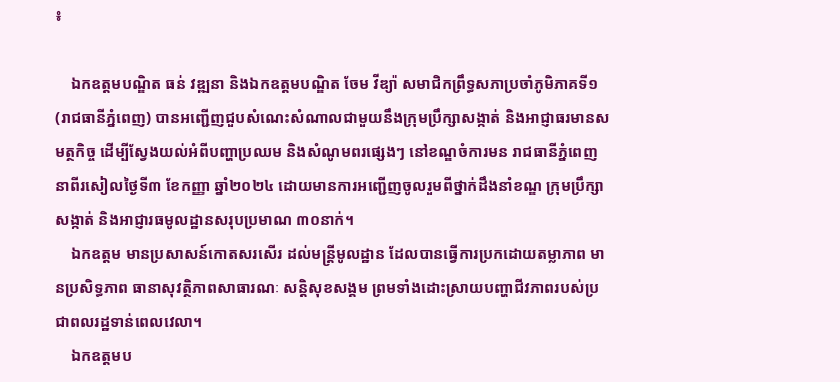៖

    ឯកឧត្តមបណ្ឌិត ធន់ វឌ្ឍនា និងឯកឧត្តមបណ្ឌិត ចែម វីឌ្យ៉ា សមាជិកព្រឹទ្ធសភាប្រចាំភូមិភាគទី១ (រាជធានីភ្នំពេញ) បានអញ្ជើញជួបសំណេះសំណាលជាមួយនឹងក្រុមប្រឹក្សាសង្កាត់ និងអាជ្ញាធរមានសមត្ថកិច្ច ដើម្បីស្វែងយល់អំពីបញ្ហាប្រឈម និងសំណូមពរផ្សេងៗ នៅខណ្ឌចំការមន រាជធានីភ្នំពេញ នាពីរសៀលថ្ងៃទី៣ ខែកញ្ញា ឆ្នាំ២០២៤ ដោយមានការអញ្ជើញចូលរួមពីថ្នាក់ដឹងនាំខណ្ឌ ក្រុមប្រឹក្សាសង្កាត់ និងអាជ្ញារធមូលដ្ឋានសរុបប្រមាណ ៣០នាក់។
    ឯកឧត្តម មានប្រសាសន៍កោតសរសើរ ដល់មន្រ្ដីមូលដ្ឋាន ដែលបានធ្វើការប្រកដោយតម្លាភាព មានប្រសិទ្ធភាព ធានាសុវត្ថិភាពសាធារណៈ សន្តិសុខសង្គម ព្រមទាំងដោះស្រាយបញ្ហាជីវភាពរបស់ប្រជាពលរដ្ឋទាន់ពេលវេលា។
    ឯកឧត្តមប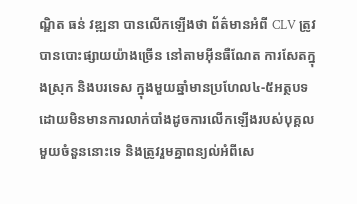ណ្ឌិត ធន់ វឌ្ឍនា បានលើកឡើងថា ព័ត៌មានអំពី CLV ត្រូវបានបោះផ្សាយយ៉ាងច្រើន នៅតាមអ៊ីនធឺណែត ការសែតក្នុងស្រុក និងបរទេស ក្នុងមួយឆ្នាំមានប្រហែល៤-៥អត្ថបទ ដោយមិនមានការលាក់បាំងដូចការលើកឡើងរបស់បុគ្គលមួយចំនួននោះទេ និងត្រូវរួមគ្នាពន្យល់អំពីសេ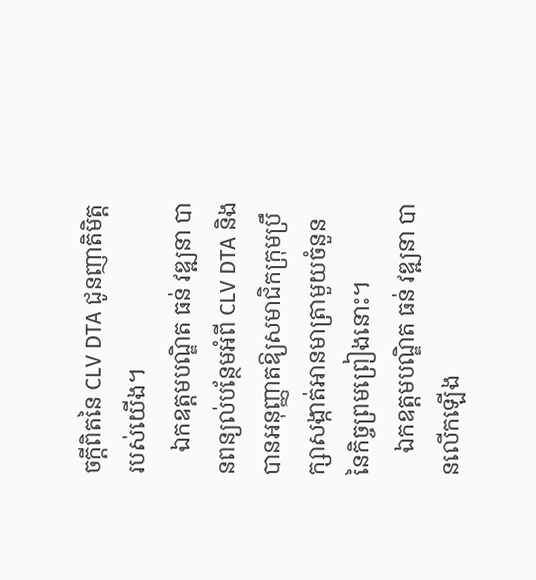ចក្ដីពិតនៃ CLV DTA ជូនញាតិមិត្តរបស់យើង។
    ឯកឧត្តមបណ្ឌិត ធន់ វឌ្ឍនា បានពន្យល់បន្ថែមអំពី CLV DTA និងបានអនុញ្ញាតឱ្យសមាជិកក្រុមប្រឹក្សាសង្កាត់អានមាត្រាមួយចំនួននៃកិច្ចព្រមព្រៀងនោះ។
    ឯកឧត្តមបណ្ឌិត ធន់ វឌ្ឍនា បានលើកឡើង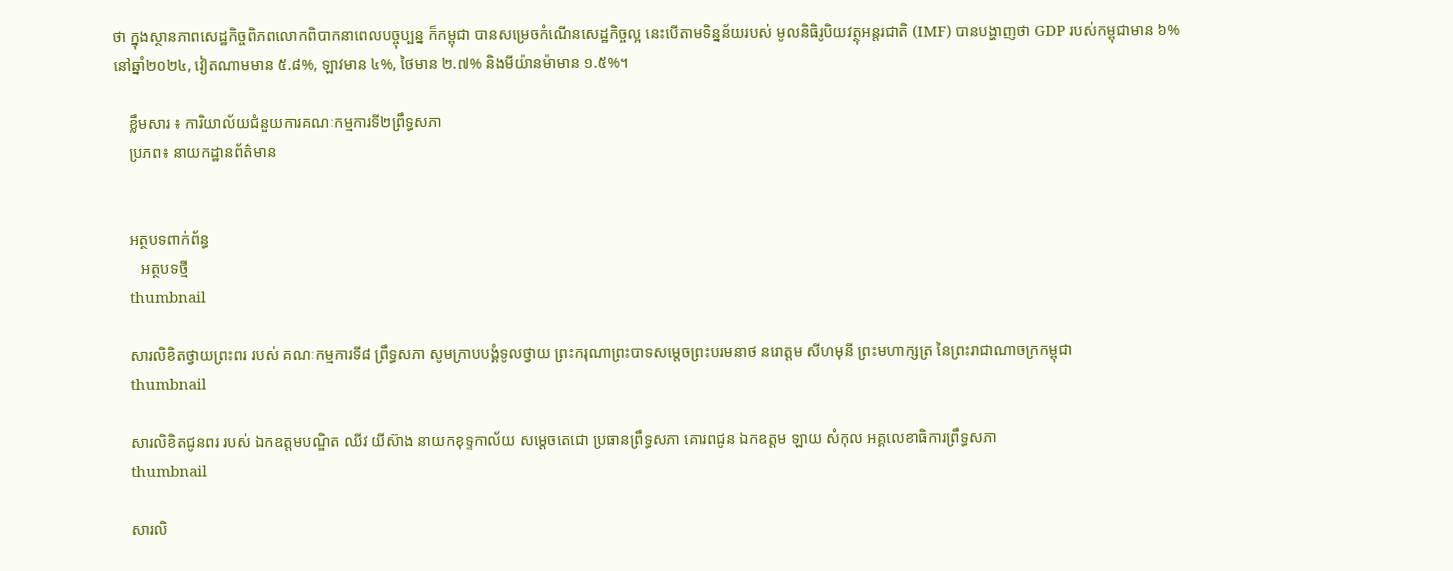ថា ក្នុងស្ថានភាពសេដ្ឋកិច្ចពិភពលោកពិបាកនាពេលបច្ចុប្បន្ន ក៏កម្ពុជា បានសម្រេចកំណើនសេដ្ឋកិច្ចល្អ នេះបើតាមទិន្នន័យរបស់ មូលនិធិរូបិយវត្ថុអន្តរជាតិ (IMF) បានបង្ហាញថា GDP របស់កម្ពុជាមាន ៦% នៅឆ្នាំ២០២៤, វៀតណាមមាន ៥.៨%, ឡាវមាន ៤%, ថៃមាន ២.៧% និងមីយ៉ានម៉ាមាន ១.៥%។

    ខ្លឹមសារ ៖ ការិយាល័យជំនួយការគណៈកម្មការទី២ព្រឹទ្ធសភា
    ប្រភព៖ នាយកដ្ឋានព័ត៌មាន


    អត្ថបទពាក់ព័ន្ធ
       អត្ថបទថ្មី
    thumbnail

    សារលិខិតថ្វាយព្រះពរ របស់ គណៈកម្មការទី៨ ព្រឹទ្ធសភា សូមក្រាបបង្គំទូលថ្វាយ ព្រះករុណាព្រះបាទសម្តេចព្រះបរមនាថ នរោត្តម សីហមុនី ព្រះមហាក្សត្រ នៃព្រះរាជាណាចក្រកម្ពុជា
    thumbnail

    សារលិខិតជូនពរ របស់ ឯកឧត្តមបណ្ឌិត ឈីវ យីស៊ាង នាយកខុទ្ទកាល័យ សម្តេចតេជោ ប្រធានព្រឹទ្ធសភា គោរពជូន ឯកឧត្តម ឡាយ សំកុល អគ្គលេខាធិការព្រឹទ្ធសភា
    thumbnail

    សារលិ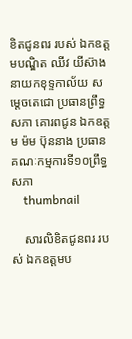ខិតជូនពរ របស់ ឯកឧត្តមបណ្ឌិត ឈីវ យីស៊ាង នាយកខុទ្ទកាល័យ សម្តេចតេជោ ប្រធានព្រឹទ្ធសភា គោរពជូន ឯកឧត្តម ម៉ម ប៊ុននាង ប្រធានគណៈកម្មការទី១០ព្រឹទ្ធសភា
    thumbnail

    សារលិខិតជូនពរ របស់ ឯកឧត្តមប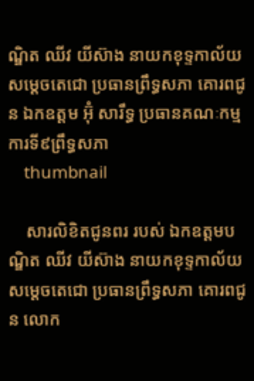ណ្ឌិត ឈីវ យីស៊ាង នាយកខុទ្ទកាល័យ សម្តេចតេជោ ប្រធានព្រឹទ្ធសភា គោរពជូន ឯកឧត្តម អ៊ុំ សារឹទ្ធ ប្រធានគណៈកម្មការទី៩ព្រឹទ្ធសភា
    thumbnail

    សារលិខិតជូនពរ របស់ ឯកឧត្តមបណ្ឌិត ឈីវ យីស៊ាង នាយកខុទ្ទកាល័យ សម្តេចតេជោ ប្រធានព្រឹទ្ធសភា គោរពជូន លោក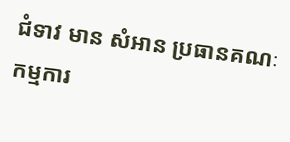ជំទាវ មាន សំអាន ប្រធានគណៈកម្មការ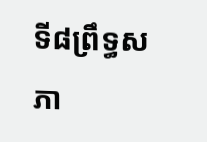ទី៨ព្រឹទ្ធសភា